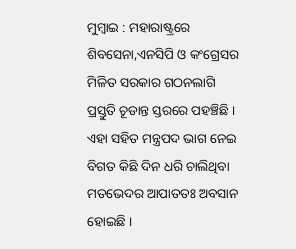ମୁମ୍ବାଇ : ମହାରାଷ୍ଟ୍ରରେ ଶିବସେନା,ଏନସିପି ଓ କଂଗ୍ରେସର ମିଳିତ ସରକାର ଗଠନଲାଗି ପ୍ରସ୍ତୁତି ଚୂଡାନ୍ତ ସ୍ତରରେ ପହଞ୍ଚିଛି । ଏହା ସହିତ ମନ୍ତ୍ରପଦ ଭାଗ ନେଇ ବିଗତ କିଛି ଦିନ ଧରି ଚାଲିଥିବା ମତଭେଦର ଆପାତତଃ ଅବସାନ ହୋଇଛି ।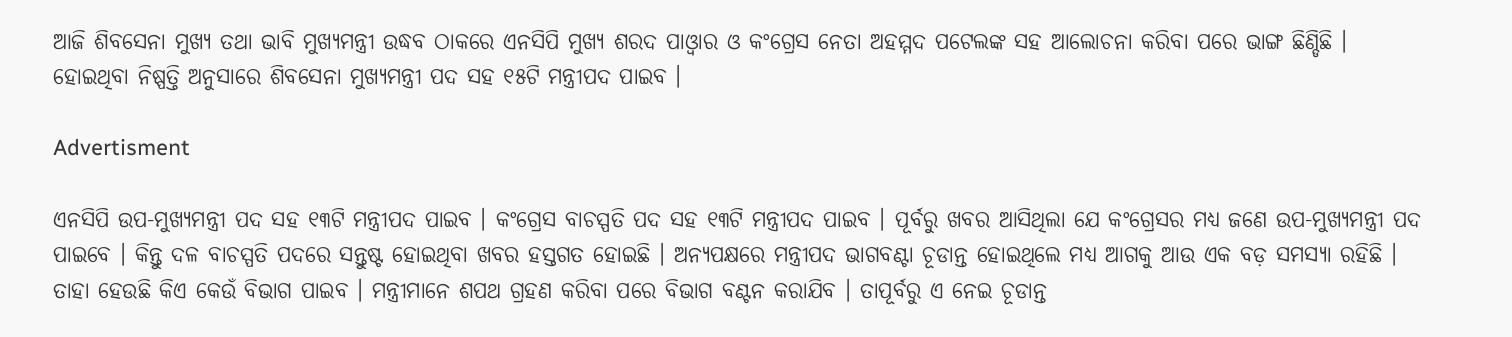ଆଜି ଶିବସେନା ମୁଖ୍ୟ ତଥା ଭାବି ମୁଖ୍ୟମନ୍ତ୍ରୀ ଉଦ୍ଧବ ଠାକରେ ଏନସିପି ମୁଖ୍ୟ ଶରଦ ପାଓ୍ଵାର ଓ କଂଗ୍ରେସ ନେତା ଅହମ୍ମଦ ପଟେଲଙ୍କ ସହ ଆଲୋଚନା କରିବା ପରେ ଭାଙ୍ଗ ଛିଣ୍ଡିଛି । ହୋଇଥିବା ନିଷ୍ପତ୍ତି ଅନୁସାରେ ଶିବସେନା ମୁଖ୍ୟମନ୍ତ୍ରୀ ପଦ ସହ ୧୫ଟି ମନ୍ତ୍ରୀପଦ ପାଇବ ।

Advertisment

ଏନସିପି ଉପ-ମୁଖ୍ୟମନ୍ତ୍ରୀ ପଦ ସହ ୧୩ଟି ମନ୍ତ୍ରୀପଦ ପାଇବ । କଂଗ୍ରେସ ବାଚସ୍ପତି ପଦ ସହ ୧୩ଟି ମନ୍ତ୍ରୀପଦ ପାଇବ । ପୂର୍ବରୁ ଖବର ଆସିଥିଲା ଯେ କଂଗ୍ରେସର ମଧ୍ୟ ଜଣେ ଉପ-ମୁଖ୍ୟମନ୍ତ୍ରୀ ପଦ ପାଇବେ । କିନ୍ତୁ ଦଳ ବାଚସ୍ପତି ପଦରେ ସନ୍ତୁଷ୍ଟ ହୋଇଥିବା ଖବର ହସ୍ତଗତ ହୋଇଛି । ଅନ୍ୟପକ୍ଷରେ ମନ୍ତ୍ରୀପଦ ଭାଗବଣ୍ଟା ଚୂଡାନ୍ତ ହୋଇଥିଲେ ମଧ୍ୟ ଆଗକୁ ଆଉ ଏକ ବଡ଼ ସମସ୍ୟା ରହିଛି । ତାହା ହେଉଛି କିଏ କେଉଁ ବିଭାଗ ପାଇବ । ମନ୍ତ୍ରୀମାନେ ଶପଥ ଗ୍ରହଣ କରିବା ପରେ ବିଭାଗ ବଣ୍ଟନ କରାଯିବ । ତାପୂର୍ବରୁ ଏ ନେଇ ଚୂଡାନ୍ତ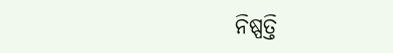ନିଷ୍ପତ୍ତି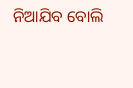ନିଆଯିବ ବୋଲି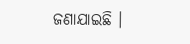ଜଣାଯାଇଛି ।